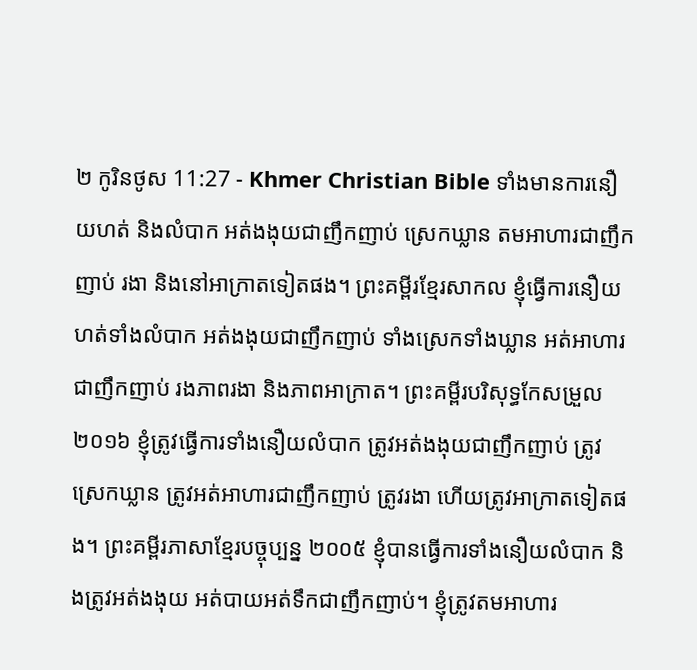២ កូរិនថូស 11:27 - Khmer Christian Bible ទាំងមានការនឿយហត់ និងលំបាក អត់ងងុយជាញឹកញាប់ ស្រេកឃ្លាន តមអាហារជាញឹកញាប់ រងា និងនៅអាក្រាតទៀតផង។ ព្រះគម្ពីរខ្មែរសាកល ខ្ញុំធ្វើការនឿយហត់ទាំងលំបាក អត់ងងុយជាញឹកញាប់ ទាំងស្រេកទាំងឃ្លាន អត់អាហារជាញឹកញាប់ រងភាពរងា និងភាពអាក្រាត។ ព្រះគម្ពីរបរិសុទ្ធកែសម្រួល ២០១៦ ខ្ញុំត្រូវធ្វើការទាំងនឿយលំបាក ត្រូវអត់ងងុយជាញឹកញាប់ ត្រូវស្រេកឃ្លាន ត្រូវអត់អាហារជាញឹកញាប់ ត្រូវរងា ហើយត្រូវអាក្រាតទៀតផង។ ព្រះគម្ពីរភាសាខ្មែរបច្ចុប្បន្ន ២០០៥ ខ្ញុំបានធ្វើការទាំងនឿយលំបាក និងត្រូវអត់ងងុយ អត់បាយអត់ទឹកជាញឹកញាប់។ ខ្ញុំត្រូវតមអាហារ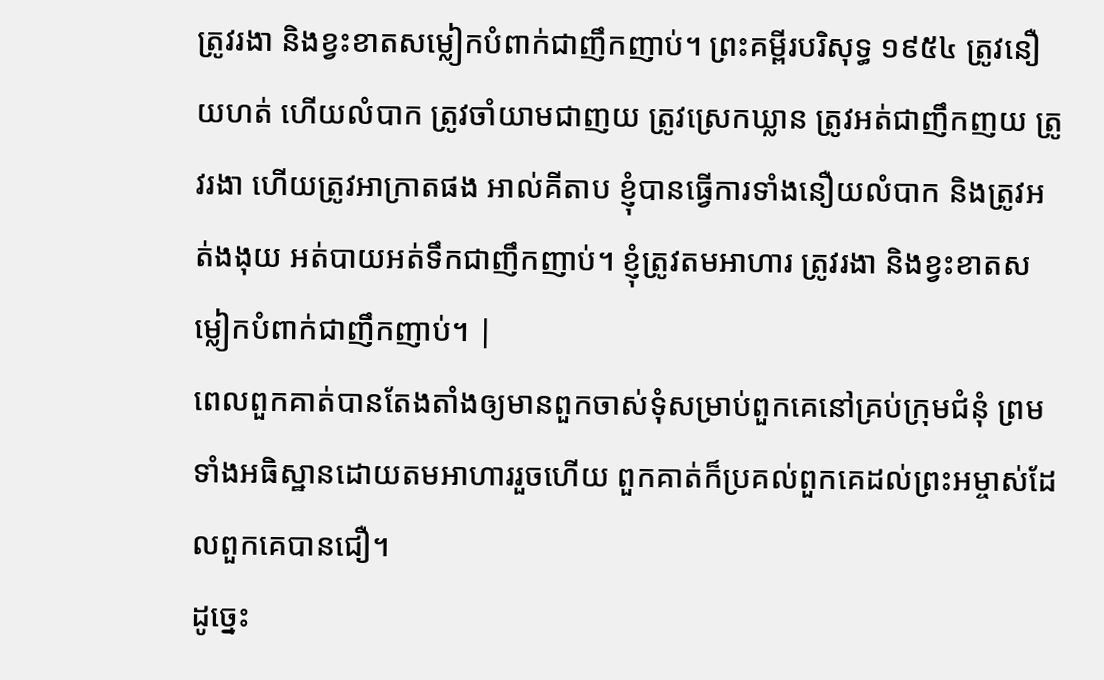ត្រូវរងា និងខ្វះខាតសម្លៀកបំពាក់ជាញឹកញាប់។ ព្រះគម្ពីរបរិសុទ្ធ ១៩៥៤ ត្រូវនឿយហត់ ហើយលំបាក ត្រូវចាំយាមជាញយ ត្រូវស្រេកឃ្លាន ត្រូវអត់ជាញឹកញយ ត្រូវរងា ហើយត្រូវអាក្រាតផង អាល់គីតាប ខ្ញុំបានធ្វើការទាំងនឿយលំបាក និងត្រូវអត់ងងុយ អត់បាយអត់ទឹកជាញឹកញាប់។ ខ្ញុំត្រូវតមអាហារ ត្រូវរងា និងខ្វះខាតសម្លៀកបំពាក់ជាញឹកញាប់។ |
ពេលពួកគាត់បានតែងតាំងឲ្យមានពួកចាស់ទុំសម្រាប់ពួកគេនៅគ្រប់ក្រុមជំនុំ ព្រមទាំងអធិស្ឋានដោយតមអាហាររួចហើយ ពួកគាត់ក៏ប្រគល់ពួកគេដល់ព្រះអម្ចាស់ដែលពួកគេបានជឿ។
ដូច្នេះ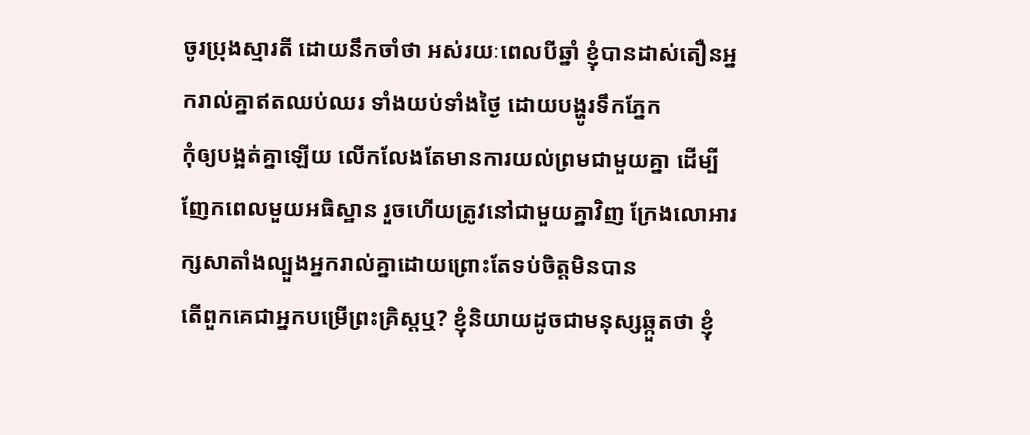ចូរប្រុងស្មារតី ដោយនឹកចាំថា អស់រយៈពេលបីឆ្នាំ ខ្ញុំបានដាស់តឿនអ្នករាល់គ្នាឥតឈប់ឈរ ទាំងយប់ទាំងថ្ងៃ ដោយបង្ហូរទឹកភ្នែក
កុំឲ្យបង្អត់គ្នាឡើយ លើកលែងតែមានការយល់ព្រមជាមួយគ្នា ដើម្បីញែកពេលមួយអធិស្ឋាន រួចហើយត្រូវនៅជាមួយគ្នាវិញ ក្រែងលោអារក្សសាតាំងល្បួងអ្នករាល់គ្នាដោយព្រោះតែទប់ចិត្ដមិនបាន
តើពួកគេជាអ្នកបម្រើព្រះគ្រិស្ដឬ? ខ្ញុំនិយាយដូចជាមនុស្សឆ្កួតថា ខ្ញុំ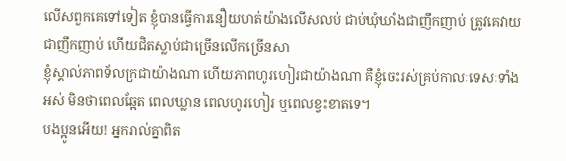លើសពួកគេទៅទៀត ខ្ញុំបានធ្វើការនឿយហត់យ៉ាងលើសលប់ ជាប់ឃុំឃាំងជាញឹកញាប់ ត្រូវគេវាយជាញឹកញាប់ ហើយជិតស្លាប់ជាច្រើនលើកច្រើនសា
ខ្ញុំស្គាល់ភាពទ័លក្រជាយ៉ាងណា ហើយភាពហូរហៀរជាយ៉ាងណា គឺខ្ញុំចេះរស់គ្រប់កាលៈទេសៈទាំងអស់ មិនថាពេលឆ្អែត ពេលឃ្លាន ពេលហូរហៀរ ឬពេលខ្វះខាតទេ។
បងប្អូនអើយ! អ្នករាល់គ្នាពិត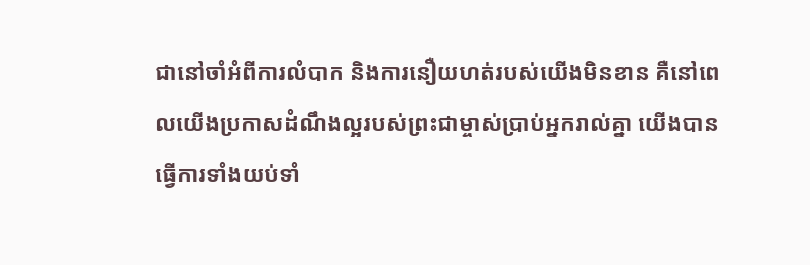ជានៅចាំអំពីការលំបាក និងការនឿយហត់របស់យើងមិនខាន គឺនៅពេលយើងប្រកាសដំណឹងល្អរបស់ព្រះជាម្ចាស់ប្រាប់អ្នករាល់គ្នា យើងបានធ្វើការទាំងយប់ទាំ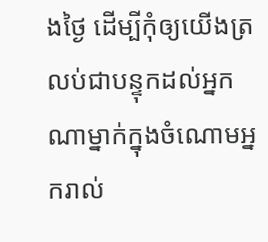ងថ្ងៃ ដើម្បីកុំឲ្យយើងត្រលប់ជាបន្ទុកដល់អ្នកណាម្នាក់ក្នុងចំណោមអ្នករាល់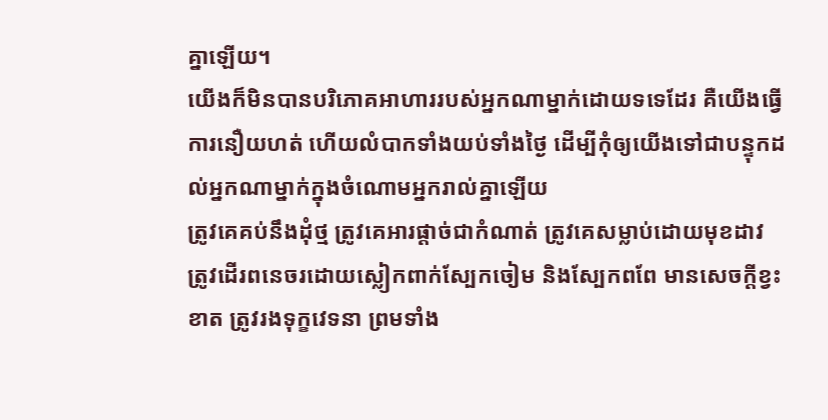គ្នាឡើយ។
យើងក៏មិនបានបរិភោគអាហាររបស់អ្នកណាម្នាក់ដោយទទេដែរ គឺយើងធ្វើការនឿយហត់ ហើយលំបាកទាំងយប់ទាំងថ្ងៃ ដើម្បីកុំឲ្យយើងទៅជាបន្ទុកដល់អ្នកណាម្នាក់ក្នុងចំណោមអ្នករាល់គ្នាឡើយ
ត្រូវគេគប់នឹងដុំថ្ម ត្រូវគេអារផ្ដាច់ជាកំណាត់ ត្រូវគេសម្លាប់ដោយមុខដាវ ត្រូវដើរពនេចរដោយស្លៀកពាក់ស្បែកចៀម និងស្បែកពពែ មានសេចក្ដីខ្វះខាត ត្រូវរងទុក្ខវេទនា ព្រមទាំង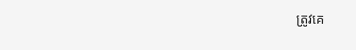ត្រូវគេ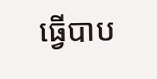ធ្វើបាប